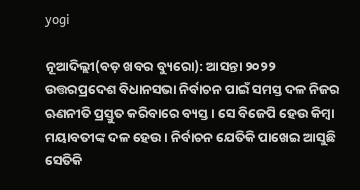yogi

ନୂଆଦିଲ୍ଲୀ(ବଡ଼ ଖବର ବ୍ୟୁରୋ): ଆସନ୍ତା ୨୦୨୨ ଉତ୍ତରପ୍ରଦେଶ ବିଧାନସଭା ନିର୍ବାଚନ ପାଇଁ ସମସ୍ତ ଦଳ ନିଜର ଋଣନୀତି ପ୍ରସ୍ତୁତ କରିବାରେ ବ୍ୟସ୍ତ । ସେ ବିଜେପି ହେଉ କିମ୍ବା ମୟାବତୀଙ୍କ ଦଳ ହେଉ । ନିର୍ବାଚନ ଯେତିକି ପାଖେଇ ଆସୁଛି ସେତିକି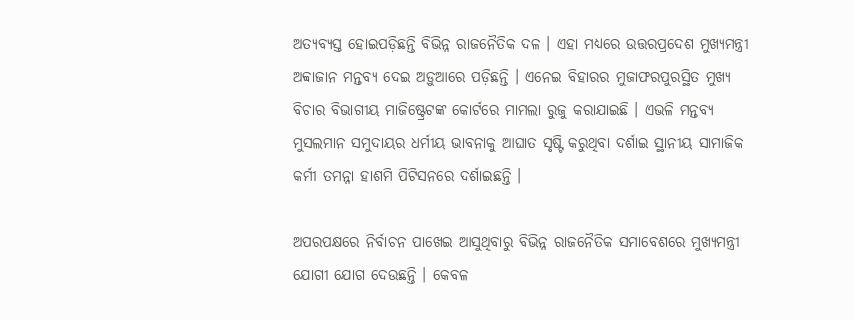ଅତ୍ୟବ୍ୟସ୍ତ ହୋଇପଡ଼ିଛନ୍ତି ବିଭିନ୍ନ ରାଜନୈତିକ ଦଳ । ଏହା ମଧ୍ୟରେ ଉତ୍ତରପ୍ରଦେଶ ମୁଖ୍ୟମନ୍ତ୍ରୀ ଅବ୍ବାଜାନ ମନ୍ତବ୍ୟ ଦେଇ ଅଡ଼ୁଆରେ ପଡ଼ିଛନ୍ତି । ଏନେଇ ବିହାରର ମୁଜାଫରପୁରସ୍ଥିତ ମୁଖ୍ୟ ବିଚାର ବିଭାଗୀୟ ମାଜିଷ୍ଟ୍ରେଟଙ୍କ କୋର୍ଟରେ ମାମଲା ରୁଜୁ କରାଯାଇଛି । ଏଭଳି ମନ୍ତବ୍ୟ ମୁସଲମାନ ସମୁଦାୟର ଧର୍ମୀୟ ଭାବନାକୁ ଆଘାତ ସୃଷ୍ଟି କରୁଥିବା ଦର୍ଶାଇ ସ୍ଥାନୀୟ ସାମାଜିକ କର୍ମୀ ତମନ୍ନା ହାଶମି ପିଟିସନରେ ଦର୍ଶାଇଛନ୍ତି ।

ଅପରପକ୍ଷରେ ନିର୍ବାଚନ ପାଖେଇ ଆସୁଥିବାରୁ ବିଭିନ୍ନ ରାଜନୈତିକ ସମାବେଶରେ ମୁଖ୍ୟମନ୍ତ୍ରୀ ଯୋଗୀ ଯୋଗ ଦେଉଛନ୍ତି । କେବଳ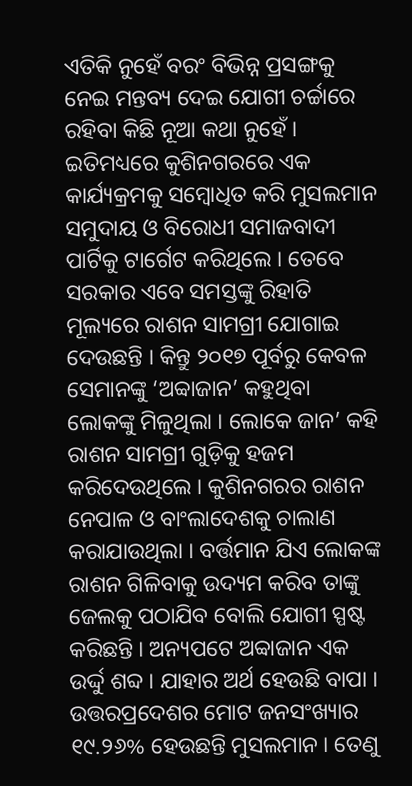ଏତିକି ନୁହେଁ ବରଂ ବିଭିନ୍ନ ପ୍ରସଙ୍ଗକୁ ନେଇ ମନ୍ତବ୍ୟ ଦେଇ ଯୋଗୀ ଚର୍ଚ୍ଚାରେ ରହିବା କିଛି ନୂଆ କଥା ନୁହେଁ । ଇତିମଧ୍ୟରେ କୁଶିନଗରରେ ଏକ କାର୍ଯ୍ୟକ୍ରମକୁ ସମ୍ବୋଧିତ କରି ମୁସଲମାନ ସମୁଦାୟ ଓ ବିରୋଧୀ ସମାଜବାଦୀ ପାର୍ଟିକୁ ଟାର୍ଗେଟ କରିଥିଲେ । ତେବେ ସରକାର ଏବେ ସମସ୍ତଙ୍କୁ ରିହାତି ମୂଲ୍ୟରେ ରାଶନ ସାମଗ୍ରୀ ଯୋଗାଇ ଦେଉଛନ୍ତି । କିନ୍ତୁ ୨୦୧୭ ପୂର୍ବରୁ କେବଳ ସେମାନଙ୍କୁ ‘ଅବ୍ବାଜାନ’ କହୁଥିବା ଲୋକଙ୍କୁ ମିଳୁଥିଲା । ଲୋକେ ଜାନ’ କହି ରାଶନ ସାମଗ୍ରୀ ଗୁଡ଼ିକୁ ହଜମ କରିଦେଉଥିଲେ । କୁଶିନଗରର ରାଶନ ନେପାଳ ଓ ବାଂଲାଦେଶକୁ ଚାଲାଣ କରାଯାଉଥିଲା । ବର୍ତ୍ତମାନ ଯିଏ ଲୋକଙ୍କ ରାଶନ ଗିଳିବାକୁ ଉଦ୍ୟମ କରିବ ତାଙ୍କୁ ଜେଲକୁ ପଠାଯିବ ବୋଲି ଯୋଗୀ ସ୍ପଷ୍ଟ କରିଛନ୍ତି । ଅନ୍ୟପଟେ ଅବ୍ବାଜାନ ଏକ ଉର୍ଦ୍ଦୁ ଶବ୍ଦ । ଯାହାର ଅର୍ଥ ହେଉଛି ବାପା । ଉତ୍ତରପ୍ରଦେଶର ମୋଟ ଜନସଂଖ୍ୟାର ୧୯.୨୬% ହେଉଛନ୍ତି ମୁସଲମାନ । ତେଣୁ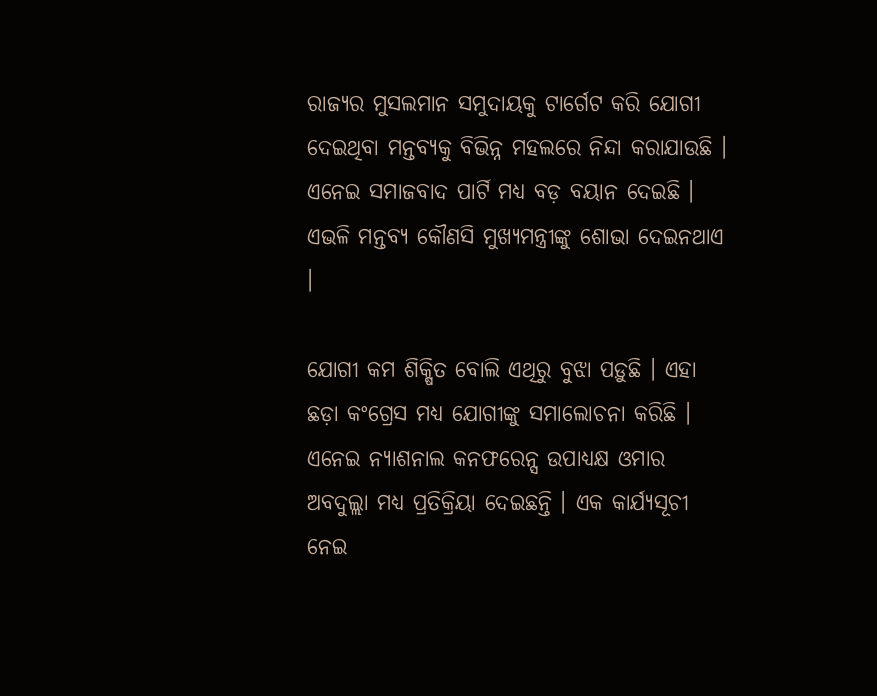ରାଜ୍ୟର ମୁସଲମାନ ସମୁଦାୟକୁ ଟାର୍ଗେଟ କରି ଯୋଗୀ ଦେଇଥିବା ମନ୍ତବ୍ୟକୁ ବିଭିନ୍ନ ମହଲରେ ନିନ୍ଦା କରାଯାଉଛି । ଏନେଇ ସମାଜବାଦ ପାର୍ଟି ମଧ୍ୟ ବଡ଼ ବୟାନ ଦେଇଛି । ଏଭଳି ମନ୍ତବ୍ୟ କୌଣସି ମୁଖ୍ୟମନ୍ତ୍ରୀଙ୍କୁ ଶୋଭା ଦେଇନଥାଏ ।

ଯୋଗୀ କମ ଶିକ୍ଷିତ ବୋଲି ଏଥିରୁ ବୁଝା ପଡ଼ୁଛି । ଏହା ଛଡ଼ା କଂଗ୍ରେସ ମଧ୍ୟ ଯୋଗୀଙ୍କୁ ସମାଲୋଚନା କରିଛି । ଏନେଇ ନ୍ୟାଶନାଲ କନଫରେନ୍ସ ଉପାଧ୍ୟକ୍ଷ ଓମାର ଅବଦୁଲ୍ଲା ମଧ୍ୟ ପ୍ରତିକ୍ରିୟା ଦେଇଛନ୍ତି । ଏକ କାର୍ଯ୍ୟସୂଚୀ ନେଇ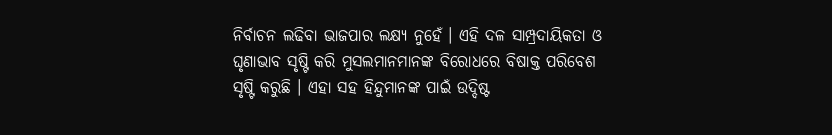ନିର୍ବାଚନ ଲଢିବା ଭାଜପାର ଲକ୍ଷ୍ୟ ନୁହେଁ । ଏହି ଦଳ ସାମ୍ପ୍ରଦାୟିକତା ଓ ଘୃଣାଭାବ ସୃଷ୍ଟି କରି ମୁସଲମାନମାନଙ୍କ ବିରୋଧରେ ବିଷାକ୍ତ ପରିବେଶ ସୃଷ୍ଟି କରୁଛି । ଏହା ସହ ହିନ୍ଦୁମାନଙ୍କ ପାଇଁ ଉଦ୍ଦିଷ୍ଟ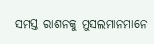ସମସ୍ତ ରାଶନକୁ ମୁସଲମାନମାନେ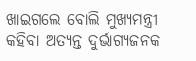ଖାଇଗଲେ ବୋଲି ମୁଖ୍ୟମନ୍ତ୍ରୀ କହିବା ଅତ୍ୟନ୍ତ ଦୁର୍ଭାଗ୍ୟଜନକ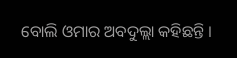ବୋଲି ଓମାର ଅବଦୁଲ୍ଲା କହିଛନ୍ତି ।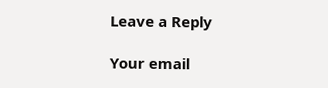Leave a Reply

Your email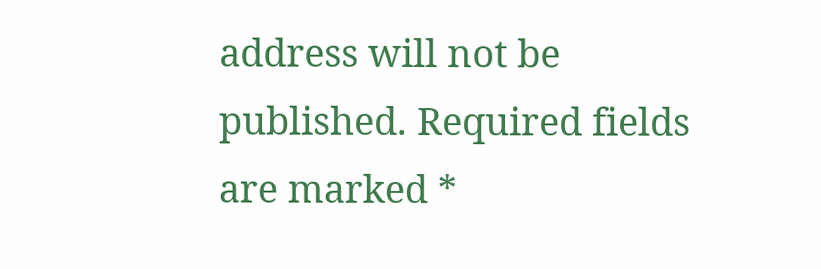address will not be published. Required fields are marked *